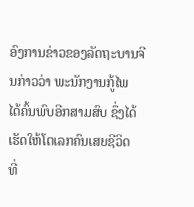ອົງການຂ່າວຂອງລັດຖະບານຈີນກ່າວວ່າ ພະນັກງານກູ້ໄພ
ໄດ້ຄົ້ນພົບອີກສາມສົບ ຊຶ່ງໄດ້ເຮັດໃຫ້ໂຕເລກຄົນເສຍຊີວິດ
ທີ່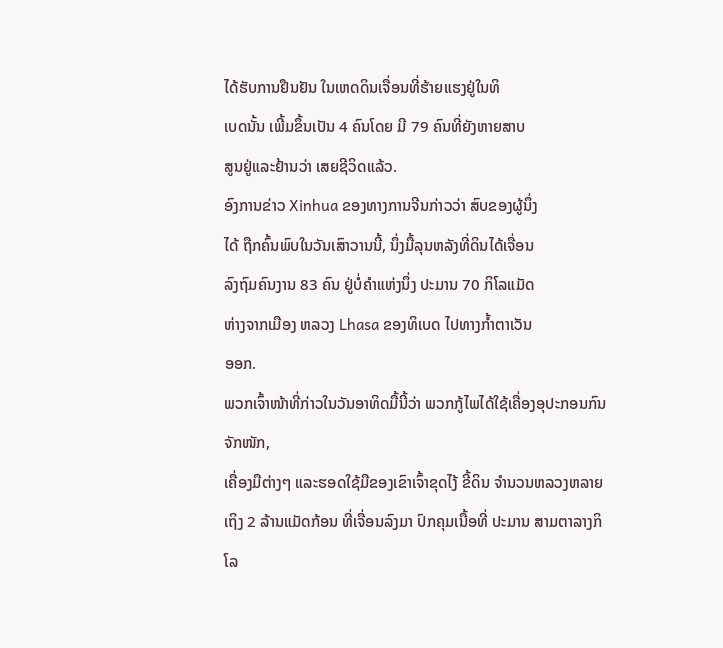ໄດ້ຮັບການຢືນຢັນ ໃນເຫດດິນເຈື່ອນທີ່ຮ້າຍແຮງຢູ່ໃນທິ
ເບດນັ້ນ ເພີ້ມຂຶ້ນເປັນ 4 ຄົນໂດຍ ມີ 79 ຄົນທີ່ຍັງຫາຍສາບ
ສູນຢູ່ແລະຢ້ານວ່າ ເສຍຊີວິດແລ້ວ.
ອົງການຂ່າວ Xinhua ຂອງທາງການຈີນກ່າວວ່າ ສົບຂອງຜູ້ນຶ່ງ
ໄດ້ ຖືກຄົ້ນພົບໃນວັນເສົາວານນີ້, ນຶ່ງມື້ລຸນຫລັງທີ່ດິນໄດ້ເຈື່ອນ
ລົງຖົມຄົນງານ 83 ຄົນ ຢູ່ບໍ່ຄໍາແຫ່ງນຶ່ງ ປະມານ 70 ກິໂລແມັດ
ຫ່າງຈາກເມືອງ ຫລວງ Lhasa ຂອງທິເບດ ໄປທາງກໍ້າຕາເວັນ
ອອກ.
ພວກເຈົ້າໜ້າທີ່ກ່າວໃນວັນອາທິດມື້ນີ້ວ່າ ພວກກູ້ໄພໄດ້ໃຊ້ເຄື່ອງອຸປະກອນກົນຈັກໜັກ,
ເຄື່ອງມືຕ່າງໆ ແລະຮອດໃຊ້ມືຂອງເຂົາເຈົ້າຂຸດໄງ້ ຂີ້ດິນ ຈໍານວນຫລວງຫລາຍເຖິງ 2 ລ້ານແມັດກ້ອນ ທີ່ເຈື່ອນລົງມາ ປົກຄຸມເນື້ອທີ່ ປະມານ ສາມຕາລາງກິໂລ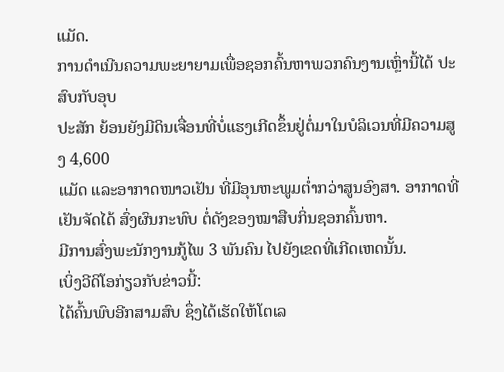ແມັດ.
ການດຳເນີນຄວາມພະຍາຍາມເພື່ອຊອກຄົ້ນຫາພວກຄົນງານເຫຼົ່ານີ້ໄດ້ ປະສົບກັບອຸບ
ປະສັກ ຍ້ອນຍັງມີດິນເຈື່ອນທີ່ບໍ່ແຮງເກີດຂຶ້ນຢູ່ຕໍ່ມາໃນບໍລິເວນທີ່ມີຄວາມສູງ 4,600
ແມັດ ແລະອາກາດໜາວເຢັນ ທີ່ມີອຸນຫະພູມຕໍ່າກວ່າສູນອົງສາ. ອາກາດທີ່ເຢັນຈັດໄດ້ ສົ່ງຜົນກະທົບ ຕໍ່ດັງຂອງໝາສືບກິ່ນຊອກຄົ້ນຫາ.
ມີການສົ່ງພະນັກງານກູ້ໄພ 3 ພັນຄົນ ໄປຍັງເຂດທີ່ເກີດເຫດນັ້ນ.
ເບິ່ງວີດິໂອກ່ຽວກັບຂ່າວນີ້:
ໄດ້ຄົ້ນພົບອີກສາມສົບ ຊຶ່ງໄດ້ເຮັດໃຫ້ໂຕເລ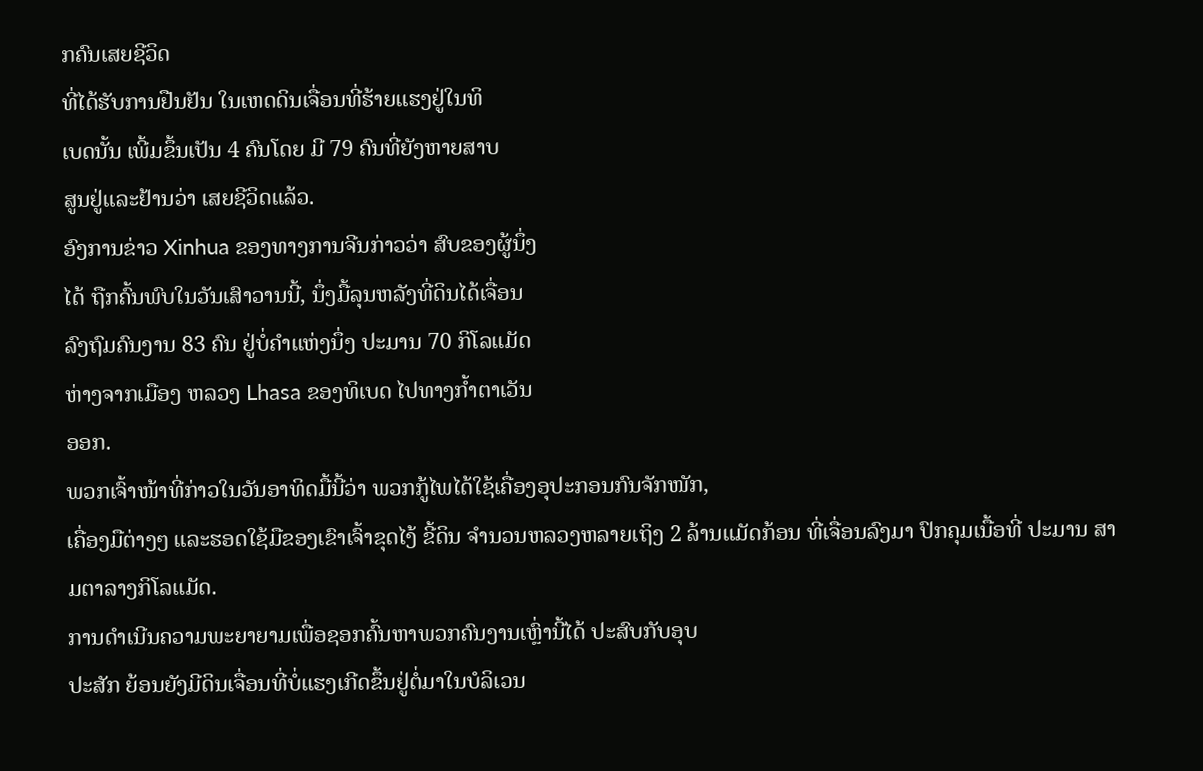ກຄົນເສຍຊີວິດ
ທີ່ໄດ້ຮັບການຢືນຢັນ ໃນເຫດດິນເຈື່ອນທີ່ຮ້າຍແຮງຢູ່ໃນທິ
ເບດນັ້ນ ເພີ້ມຂຶ້ນເປັນ 4 ຄົນໂດຍ ມີ 79 ຄົນທີ່ຍັງຫາຍສາບ
ສູນຢູ່ແລະຢ້ານວ່າ ເສຍຊີວິດແລ້ວ.
ອົງການຂ່າວ Xinhua ຂອງທາງການຈີນກ່າວວ່າ ສົບຂອງຜູ້ນຶ່ງ
ໄດ້ ຖືກຄົ້ນພົບໃນວັນເສົາວານນີ້, ນຶ່ງມື້ລຸນຫລັງທີ່ດິນໄດ້ເຈື່ອນ
ລົງຖົມຄົນງານ 83 ຄົນ ຢູ່ບໍ່ຄໍາແຫ່ງນຶ່ງ ປະມານ 70 ກິໂລແມັດ
ຫ່າງຈາກເມືອງ ຫລວງ Lhasa ຂອງທິເບດ ໄປທາງກໍ້າຕາເວັນ
ອອກ.
ພວກເຈົ້າໜ້າທີ່ກ່າວໃນວັນອາທິດມື້ນີ້ວ່າ ພວກກູ້ໄພໄດ້ໃຊ້ເຄື່ອງອຸປະກອນກົນຈັກໜັກ,
ເຄື່ອງມືຕ່າງໆ ແລະຮອດໃຊ້ມືຂອງເຂົາເຈົ້າຂຸດໄງ້ ຂີ້ດິນ ຈໍານວນຫລວງຫລາຍເຖິງ 2 ລ້ານແມັດກ້ອນ ທີ່ເຈື່ອນລົງມາ ປົກຄຸມເນື້ອທີ່ ປະມານ ສາມຕາລາງກິໂລແມັດ.
ການດຳເນີນຄວາມພະຍາຍາມເພື່ອຊອກຄົ້ນຫາພວກຄົນງານເຫຼົ່ານີ້ໄດ້ ປະສົບກັບອຸບ
ປະສັກ ຍ້ອນຍັງມີດິນເຈື່ອນທີ່ບໍ່ແຮງເກີດຂຶ້ນຢູ່ຕໍ່ມາໃນບໍລິເວນ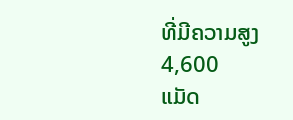ທີ່ມີຄວາມສູງ 4,600
ແມັດ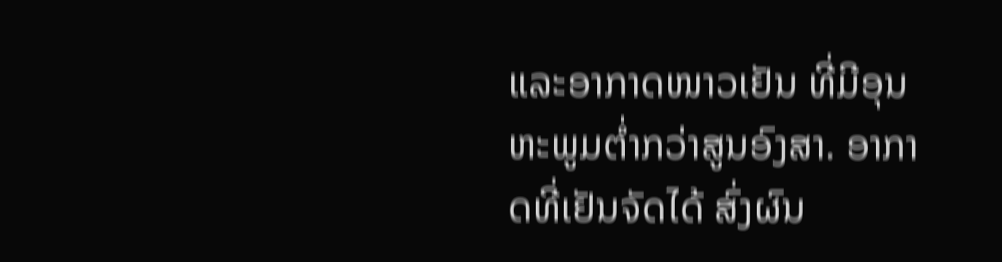ແລະອາກາດໜາວເຢັນ ທີ່ມີອຸນຫະພູມຕໍ່າກວ່າສູນອົງສາ. ອາກາດທີ່ເຢັນຈັດໄດ້ ສົ່ງຜົນ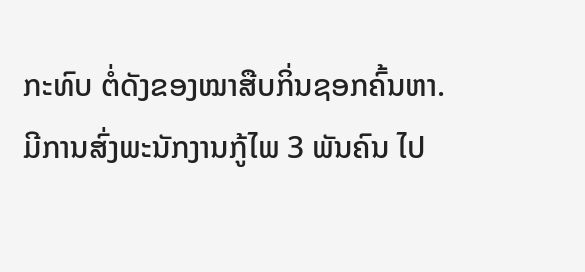ກະທົບ ຕໍ່ດັງຂອງໝາສືບກິ່ນຊອກຄົ້ນຫາ.
ມີການສົ່ງພະນັກງານກູ້ໄພ 3 ພັນຄົນ ໄປ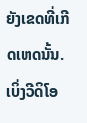ຍັງເຂດທີ່ເກີດເຫດນັ້ນ.
ເບິ່ງວີດິໂອ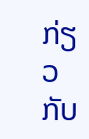ກ່ຽວກັບ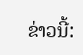ຂ່າວນີ້: